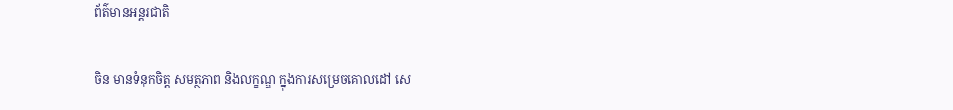ព័ត៌មានអន្តរជាតិ

ចិន មានទំនុកចិត្ដ សមត្ថភាព និងលក្ខណ្ឌ ក្នុងការសម្រេចគោលដៅ សេ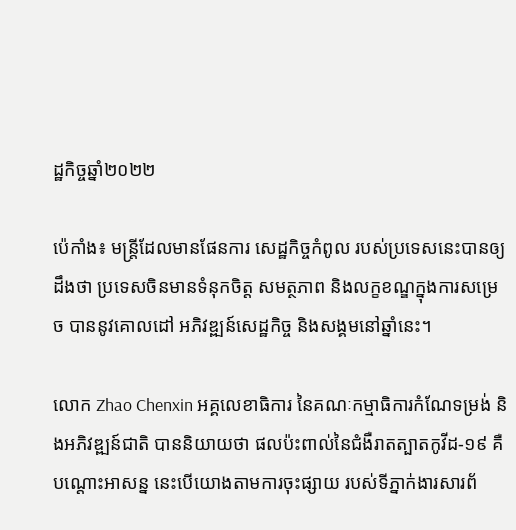ដ្ឋកិច្ចឆ្នាំ២០២២

ប៉េកាំង៖ មន្ត្រីដែលមានផែនការ សេដ្ឋកិច្ចកំពូល របស់ប្រទេសនេះបានឲ្យដឹងថា ប្រទេសចិនមានទំនុកចិត្ត សមត្ថភាព និងលក្ខខណ្ឌក្នុងការសម្រេច បាននូវគោលដៅ អភិវឌ្ឍន៍សេដ្ឋកិច្ច និងសង្គមនៅឆ្នាំនេះ។

លោក Zhao Chenxin អគ្គលេខាធិការ នៃគណៈកម្មាធិការកំណែទម្រង់ និងអភិវឌ្ឍន៍ជាតិ បាននិយាយថា ផលប៉ះពាល់នៃជំងឺរាតត្បាតកូវីដ-១៩ គឺបណ្តោះអាសន្ន នេះបើយោងតាមការចុះផ្សាយ របស់ទីភ្នាក់ងារសារព័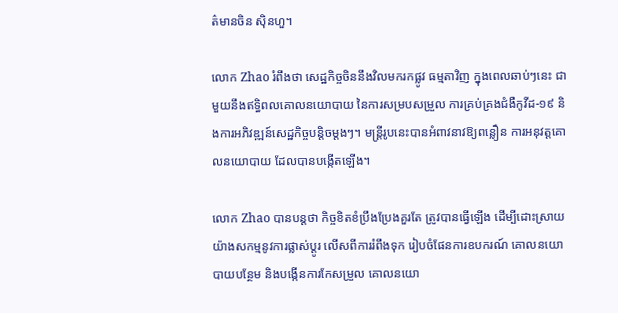ត៌មានចិន ស៊ិនហួ។

លោក Zhao រំពឹងថា សេដ្ឋកិច្ចចិននឹងវិលមករកផ្លូវ ធម្មតាវិញ ក្នុងពេលឆាប់ៗនេះ ជាមួយនឹងឥទ្ធិពលគោលនយោបាយ នៃការសម្របសម្រួល ការគ្រប់គ្រងជំងឺកូវីដ-១៩ និងការអភិវឌ្ឍន៍សេដ្ឋកិច្ចបន្តិចម្តងៗ។ មន្ត្រីរូបនេះបានអំពាវនាវឱ្យពន្លឿន ការអនុវត្តគោលនយោបាយ ដែលបានបង្កើតឡើង។

លោក Zhao បានបន្ដថា កិច្ចខិតខំប្រឹងប្រែងគួរតែ ត្រូវបានធ្វើឡើង ដើម្បីដោះស្រាយ យ៉ាងសកម្មនូវការផ្លាស់ប្តូរ លើសពីការរំពឹងទុក រៀបចំផែនការឧបករណ៍ គោលនយោបាយបន្ថែម និងបង្កើនការកែសម្រួល គោលនយោ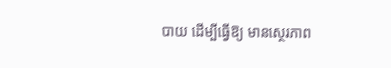បាយ ដើម្បីធ្វើឱ្យ មានស្ថេរភាព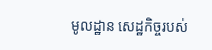មូលដ្ឋាន សេដ្ឋកិច្ចរបស់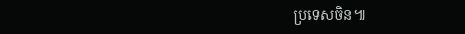ប្រទេសចិន៕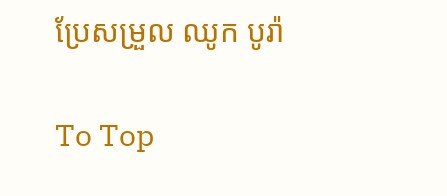ប្រែសម្រួល ឈូក បូរ៉ា

To Top